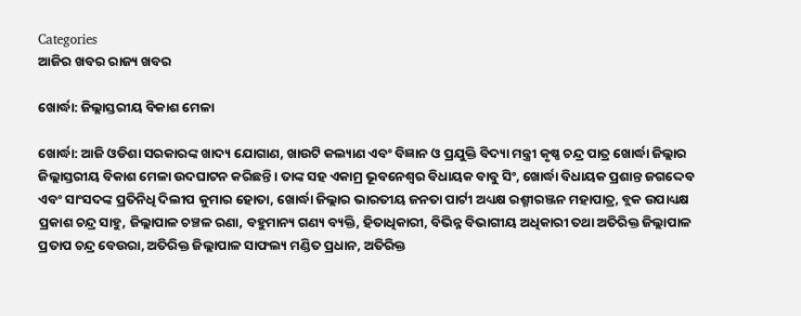Categories
ଆଜିର ଖବର ରାଜ୍ୟ ଖବର

ଖୋର୍ଦ୍ଧା: ଜିଲ୍ଲାସ୍ତରୀୟ ବିକାଶ ମେଳା

ଖୋର୍ଦ୍ଧା: ଆଜି ଓଡିଶା ସରକାରଙ୍କ ଖାଦ୍ୟ ଯୋଗାଣ, ଖାଉଟି କଲ୍ୟାଣ ଏବଂ ବିଜ୍ଞାନ ଓ ପ୍ରଯୁକ୍ତି ବିଦ୍ୟା ମନ୍ତ୍ରୀ କୃଷ୍ଣ ଚନ୍ଦ୍ର ପାତ୍ର ଖୋର୍ଦ୍ଧା ଜିଲ୍ଲାର ଜିଲ୍ଲାସ୍ତରୀୟ ବିକାଶ ମେଳା ଉଦଘାଟନ କରିଛନ୍ତି। ତାଙ୍କ ସହ ଏକାମ୍ର ଭୂବନେଶ୍ବର ବିଧାୟକ ବାବୁ ସିଂ, ଖୋର୍ଦ୍ଧା ବିଧାୟକ ପ୍ରଶାନ୍ତ ଜଗଦ୍ଦେବ  ଏବଂ ସାଂସଦଙ୍କ ପ୍ରତିନିଧି ଦିଲୀପ କୁମାର ହୋତା, ଖୋର୍ଦ୍ଧା ଜିଲ୍ଲାର ଭାରତୀୟ ଜନତା ପାର୍ଟୀ ଅଧ୍ୟକ୍ଷ ରଶ୍ମୀରଞ୍ଜନ ମହାପାତ୍ର, ବ୍ଲକ ଉପାଧ୍ୟକ୍ଷ ପ୍ରକାଶ ଚନ୍ଦ୍ର ସାହୁ, ଜିଲ୍ଲାପାଳ ଚଞ୍ଚଳ ରଣା, ବହୁମାନ୍ୟ ଗଣ୍ୟ ବ୍ୟକ୍ତି, ହିତାଧିକାରୀ, ବିଭିନ୍ନ ବିଭାଗୀୟ ଅଧିକାରୀ ତଥା ଅତିରିକ୍ତ ଜିଲ୍ଲାପାଳ ପ୍ରତାପ ଚନ୍ଦ୍ର ବେଉରା, ଅତିରିକ୍ତ ଜିଲ୍ଲାପାଳ ସାଫଲ୍ୟ ମଣ୍ଡିତ ପ୍ରଧାନ, ଅତିରିକ୍ତ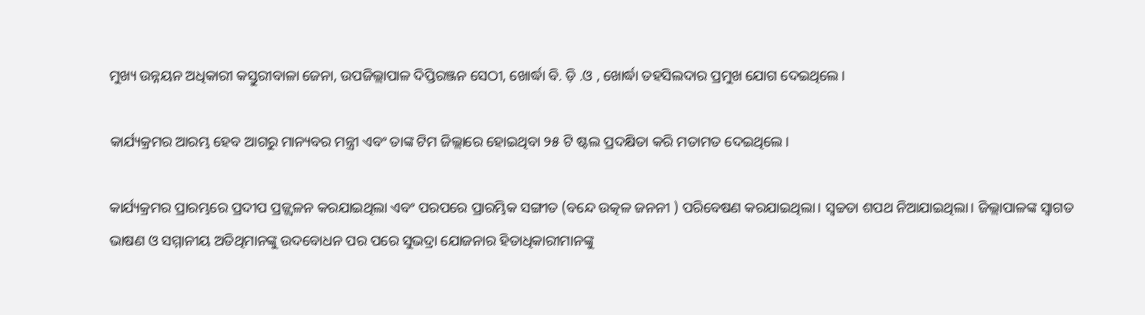ମୁଖ୍ୟ ଉନ୍ନୟନ ଅଧିକାରୀ କସ୍ତୁରୀବାଳା ଜେନା, ଉପଜିଲ୍ଲାପାଳ ଦିପ୍ତିରଞ୍ଜନ ସେଠୀ, ଖୋର୍ଦ୍ଧା ବି. ଡ଼ି .ଓ , ଖୋର୍ଦ୍ଧା ତହସିଲଦାର ପ୍ରମୁଖ ଯୋଗ ଦେଇଥିଲେ।

କାର୍ଯ୍ୟକ୍ରମର ଆରମ୍ଭ ହେବ ଆଗରୁ ମାନ୍ୟବର ମନ୍ତ୍ରୀ ଏବଂ ତାଙ୍କ ଟିମ ଜିଲ୍ଲାରେ ହୋଇଥିବା ୨୫ ଟି ଷ୍ଟଲ ପ୍ରଦକ୍ଷିତା କରି ମତାମତ ଦେଇଥିଲେ।

କାର୍ଯ୍ୟକ୍ରମର ପ୍ରାରମ୍ଭରେ ପ୍ରଦୀପ ପ୍ରଜ୍ଜ୍ଵଳନ କରଯାଇଥିଲା ଏବଂ ପରପରେ ପ୍ରାରମ୍ଭିକ ସଙ୍ଗୀତ (ବନ୍ଦେ ଉତ୍କଳ ଜନନୀ ) ପରିବେଷଣ କରଯାଇଥିଲା। ସ୍ଵଚ୍ଚତା ଶପଥ ନିଆଯାଇଥିଲା। ଜିଲ୍ଲାପାଳଙ୍କ ସ୍ବାଗତ ଭାଷଣ ଓ ସମ୍ମାନୀୟ ଅତିଥିମାନଙ୍କୁ ଉଦବୋଧନ ପର ପରେ ସୁଭଦ୍ରା ଯୋଜନାର ହିତାଧିକାରୀମାନଙ୍କୁ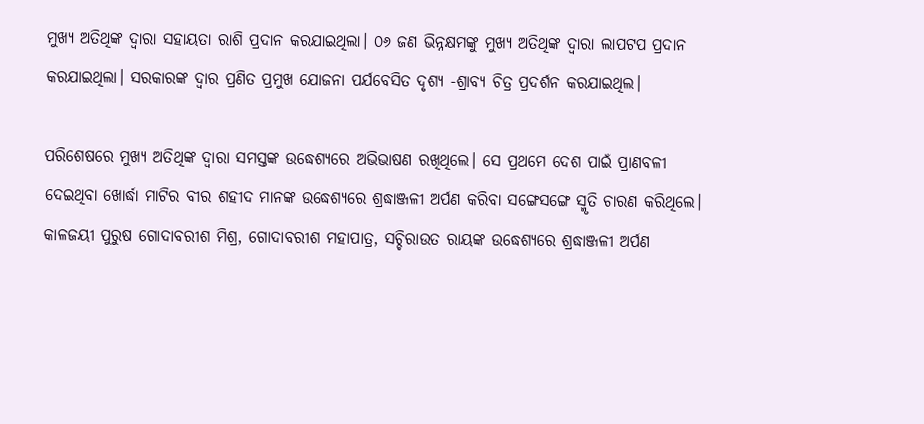ମୁଖ୍ୟ ଅତିଥିଙ୍କ ଦ୍ବାରା ସହାୟତା ରାଶି ପ୍ରଦାନ କରଯାଇଥିଲା। ୦୬ ଜଣ ଭିନ୍ନକ୍ଷମଙ୍କୁ ମୁଖ୍ୟ ଅତିଥିଙ୍କ ଦ୍ବାରା ଲାପଟପ ପ୍ରଦାନ କରଯାଇଥିଲା। ସରକାରଙ୍କ ଦ୍ଵାର ପ୍ରଣିତ ପ୍ରମୁଖ ଯୋଜନା ପର୍ଯବେସିତ ଦୃଶ୍ୟ -ଶ୍ରାବ୍ୟ ଚିତ୍ର ପ୍ରଦର୍ଶନ କରଯାଇଥିଲ।

ପରିଶେଷରେ ମୁଖ୍ୟ ଅତିଥିଙ୍କ ଦ୍ବାରା ସମସ୍ତଙ୍କ ଉଦ୍ଧେଶ୍ୟରେ ଅଭିଭାଷଣ ରଖିଥିଲେ। ସେ ପ୍ରଥମେ ଦେଶ ପାଇଁ ପ୍ରାଣବଳୀ ଦେଇଥିବା ଖୋର୍ଦ୍ଧା ମାଟିର ବୀର ଶହୀଦ ମାନଙ୍କ ଉଦ୍ଧେଶ୍ୟରେ ଶ୍ରଦ୍ଧାଞ୍ଜଳୀ ଅର୍ପଣ କରିବା ସଙ୍ଗେସଙ୍ଗେ ସ୍ମୃତି ଚାରଣ କରିଥିଲେ। କାଳଜୟୀ ପୁରୁଷ ଗୋଦାବରୀଶ ମିଶ୍ର, ଗୋଦାବରୀଶ ମହାପାତ୍ର, ସଚ୍ଚିରାଉତ ରାୟଙ୍କ ଉଦ୍ଧେଶ୍ୟରେ ଶ୍ରଦ୍ଧାଞ୍ଜଳୀ ଅର୍ପଣ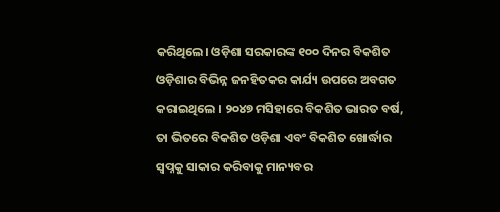କରିଥିଲେ। ଓଡ଼ିଶା ସରକାରଙ୍କ ୧୦୦ ଦିନର ବିକଶିତ ଓଡ଼ିଶାର ବିଭିନ୍ନ ଜନହିତକର କାର୍ଯ୍ୟ ଉପରେ ଅବଗତ କରାଇଥିଲେ । ୨୦୪୭ ମସିହାରେ ବିକଶିତ ଭାରତ ବର୍ଷ, ତା ଭିତରେ ବିକଶିତ ଓଡ଼ିଶା ଏବଂ ବିକଶିତ ଖୋର୍ଦ୍ଧାର ସ୍ବପ୍ନକୁ ସାକାର କରିବାକୁ ମାନ୍ୟବର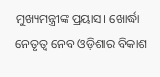ମୁଖ୍ୟମନ୍ତ୍ରୀଙ୍କ ପ୍ରୟାସ। ଖୋର୍ଦ୍ଧା ନେତୃତ୍ଵ ନେବ ଓଡ଼ିଶାର ବିକାଶ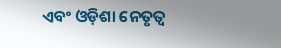ଏବଂ ଓଡ଼ିଶା ନେତୃତ୍ଵ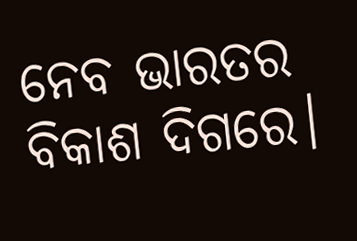ନେବ ଭାରତର ବିକାଶ ଦିଗରେ।